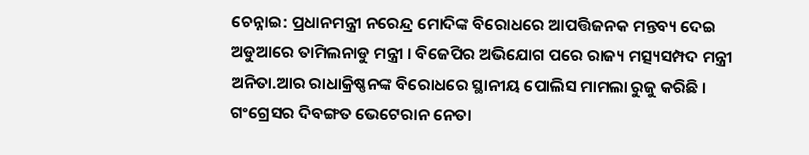ଚେନ୍ନାଇ: ପ୍ରଧାନମନ୍ତ୍ରୀ ନରେନ୍ଦ୍ର ମୋଦିଙ୍କ ବିରୋଧରେ ଆପତ୍ତିଜନକ ମନ୍ତବ୍ୟ ଦେଇ ଅଡୁଆରେ ତାମିଲନାଡୁ ମନ୍ତ୍ରୀ । ବିଜେପିର ଅଭିଯୋଗ ପରେ ରାଜ୍ୟ ମତ୍ସ୍ୟସମ୍ପଦ ମନ୍ତ୍ରୀ ଅନିତା.ଆର ରାଧାକ୍ରିଷ୍ଣନଙ୍କ ବିରୋଧରେ ସ୍ଥାନୀୟ ପୋଲିସ ମାମଲା ରୁଜୁ କରିଛି । ଗଂଗ୍ରେସର ଦିବଙ୍ଗତ ଭେଟେରାନ ନେତା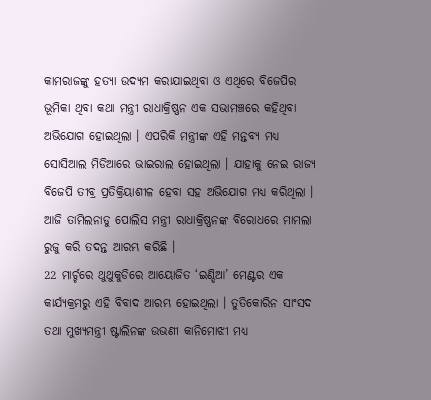କାମରାଜଙ୍କୁ ହତ୍ୟା ଉଦ୍ୟମ କରାଯାଇଥିବା ଓ ଏଥିରେ ବିଜେପିର ଭୂମିକା ଥିବା କଥା ମନ୍ତ୍ରୀ ରାଧାକ୍ରିଷ୍ଣନ ଏକ ସଭାମଞ୍ଚରେ କହିଥିବା ଅଭିଯୋଗ ହୋଇଥିଲା । ଏପରିକି ମନ୍ତ୍ରୀଙ୍କ ଏହି ମନ୍ତବ୍ୟ ମଧ୍ୟ ସୋସିଆଲ ମିଡିଆରେ ଭାଇରାଲ ହୋଇଥିଲା । ଯାହାକୁ ନେଇ ରାଜ୍ୟ ବିଜେପି ତୀବ୍ର ପ୍ରତିକ୍ରିୟାଶୀଳ ହେବା ସହ ଅଭିଯୋଗ ମଧ୍ୟ କରିଥିଲା । ଆଜି ତାମିଲନାଡୁ ପୋଲିସ ମନ୍ତ୍ରୀ ରାଧାକ୍ରିଷ୍ଣନଙ୍କ ବିରୋଧରେ ମାମଲା ରୁଜୁ କରି ତଦନ୍ତ ଆରମ୍ଭ କରିଛି ।
22 ମାର୍ଚ୍ଚରେ ଥୁଥୁକୁଡିରେ ଆୟୋଜିତ ‘ଇଣ୍ଡିଆ’ ମେଣ୍ଟର ଏକ କାର୍ଯ୍ୟକ୍ରମରୁ ଏହି ବିବାଦ ଆରମ୍ଭ ହୋଇଥିଲା । ତୁତିକୋରିନ ସାଂସଦ ତଥା ମୁଖ୍ୟମନ୍ତ୍ରୀ ଷ୍ଟାଲିନଙ୍କ ଉଭଣୀ କାନିମୋଝୀ ମଧ୍ୟ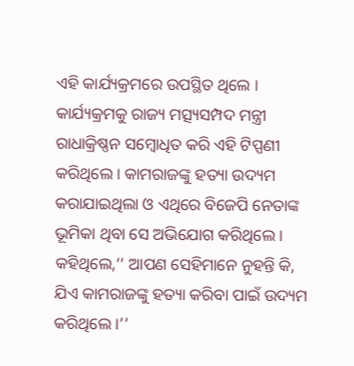ଏହି କାର୍ଯ୍ୟକ୍ରମରେ ଉପସ୍ଥିତ ଥିଲେ । କାର୍ଯ୍ୟକ୍ରମକୁ ରାଜ୍ୟ ମତ୍ସ୍ୟସମ୍ପଦ ମନ୍ତ୍ରୀ ରାଧାକ୍ରିଷ୍ଣନ ସମ୍ବୋଧିତ କରି ଏହି ଟିପ୍ପଣୀ କରିଥିଲେ । କାମରାଜଙ୍କୁ ହତ୍ୟା ଉଦ୍ୟମ କରାଯାଇଥିଲା ଓ ଏଥିରେ ବିଜେପି ନେତାଙ୍କ ଭୂମିକା ଥିବା ସେ ଅଭିଯୋଗ କରିଥିଲେ । କହିଥିଲେ,‘‘ ଆପଣ ସେହିମାନେ ନୁହନ୍ତି କି, ଯିଏ କାମରାଜଙ୍କୁ ହତ୍ୟା କରିବା ପାଇଁ ଉଦ୍ୟମ କରିଥିଲେ ।’’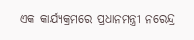ଏକ କାର୍ଯ୍ୟକ୍ରମରେ ପ୍ରଧାନମନ୍ତ୍ରୀ ନରେନ୍ଦ୍ର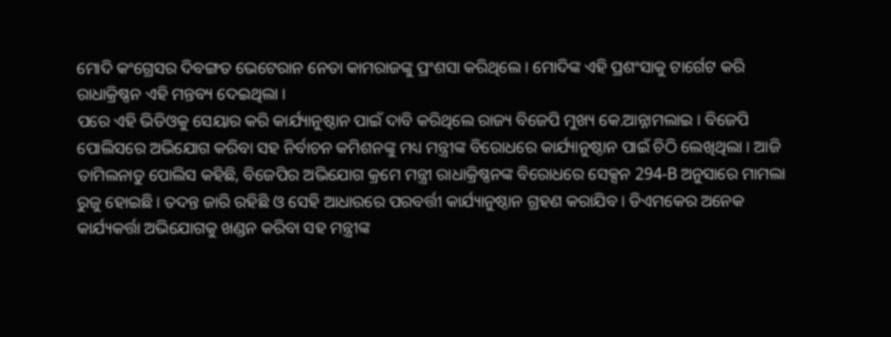ମୋଦି କଂଗ୍ରେସର ଦିବଙ୍ଗତ ଭେଟେରାନ ନେତା କାମରାଜଙ୍କୁ ପ୍ରଂଶସା କରିଥିଲେ । ମୋଦିଙ୍କ ଏହି ପ୍ରଶଂସାକୁ ଟାର୍ଗେଟ କରି ରାଧାକ୍ରିଷ୍ଣନ ଏହି ମନ୍ତବ୍ୟ ଦେଇଥିଲା ।
ପରେ ଏହି ଭିଡିଓକୁ ସେୟାର କରି କାର୍ଯ୍ୟାନୁଷ୍ଠାନ ପାଇଁ ଦାବି କରିଥିଲେ ରାଜ୍ୟ ବିଜେପି ମୁଖ୍ୟ କେ.ଆନ୍ନାମଲାଇ । ବିଜେପି ପୋଲିସରେ ଅଭିଯୋଗ କରିବା ସହ ନିର୍ବାଚନ କମିଶନଙ୍କୁ ମଧ୍ୟ ମନ୍ତ୍ରୀଙ୍କ ବିରୋଧରେ କାର୍ଯ୍ୟାନୁଷ୍ଠାନ ପାଇଁ ଚିଠି ଲେଖିଥିଲା । ଆଜି ତାମିଲନାଡୁ ପୋଲିସ କହିଛି, ବିଜେପିର ଅଭିଯୋଗ କ୍ରମେ ମନ୍ତ୍ରୀ ରାଧାକ୍ରିଷ୍ଣନଙ୍କ ବିରୋଧରେ ସେକ୍ସନ 294-B ଅନୁସାରେ ମାମଲା ରୁଜୁ ହୋଇଛି । ତଦନ୍ତ ଜାରି ରହିଛି ଓ ସେହି ଆଧାରରେ ପରବର୍ତ୍ତୀ କାର୍ଯ୍ୟାନୁଷ୍ଠାନ ଗ୍ରହଣ କରାଯିବ । ଡିଏମକେର ଅନେକ କାର୍ଯ୍ୟକର୍ତ୍ତା ଅଭିଯୋଗକୁ ଖଣ୍ଡନ କରିବା ସହ ମନ୍ତ୍ରୀଙ୍କ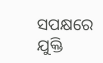ସପକ୍ଷରେ ଯୁକ୍ତି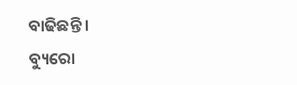ବାଢିଛନ୍ତି ।
ବ୍ୟୁରୋ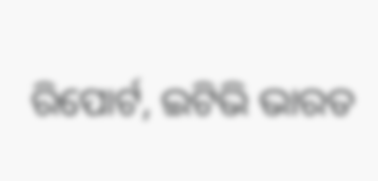ରିପୋର୍ଟ, ଇଟିଭି ଭାରତ